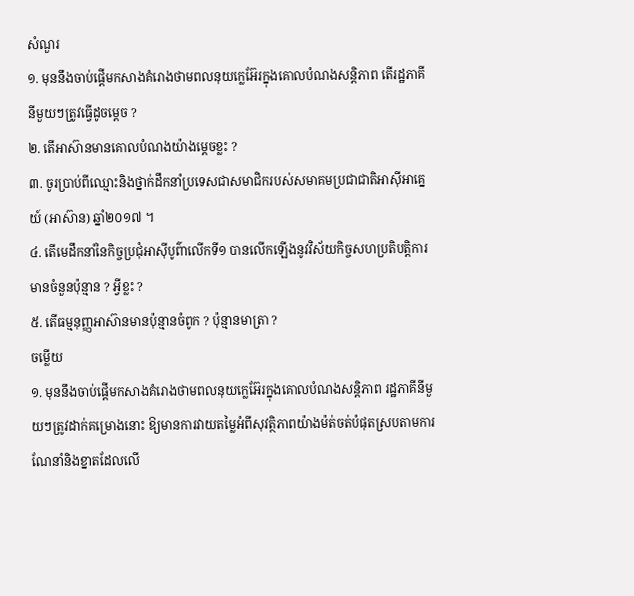សំណួរ
១. មុននឹងចាប់ផ្តើមកសាងគំរោងថាមពលនុយក្លេអ៊ែរក្នុងគោលបំណងសន្តិភាព តើរដ្ឋភាគីនីមួយៗត្រូវធ្វើដូចម្តេច ?
២. តើអាស៊ានមានគោលបំណងយ៉ាងម្តេចខ្លះ ?
៣. ចូរប្រាប់ពីឈ្មោះនិងថ្នាក់ដឹកនាំប្រទេសជាសមាជិករបស់សមាគមប្រជាជាតិអាស៊ីអាគ្នេយ៍ (អាស៊ាន) ឆ្នាំ២០១៧ ។
៤. តើមេដឹកនាំនៃកិច្ចប្រជុំអាស៊ីបូព៌ាលើកទី១ បានលើកឡើងនូវវិស័យកិច្ចសហប្រតិបត្តិការមានចំនួនប៉ុន្មាន ? អ្វីខ្លះ ?
៥. តើធម្មនុញ្ញអាស៊ានមានប៉ុន្មានចំពូក ? ប៉ុន្មានមាត្រា ?
ចម្លើយ
១. មុននឹងចាប់ផ្តើមកសាងគំរោងថាមពលនុយក្លេអ៊ែរក្នុងគោលបំណងសន្តិភាព រដ្ឋភាគីនីមួយៗត្រូវដាក់គម្រោងនោះ ឱ្យមានការវាយតម្លៃអំពីសុវត្ថិភាពយ៉ាងម៉ត់ចត់បំផុតស្របតាមការណែនាំនិងខ្នាតដែលលើ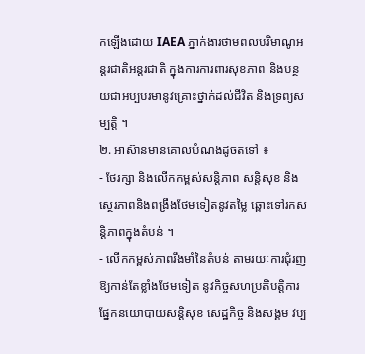កឡើងដោយ IAEA ភ្នាក់ងារថាមពលបរិមាណូអន្តរជាតិអន្តរជាតិ ក្នុងការការពារសុខភាព និងបន្ថយជាអប្បបរមានូវគ្រោះថ្នាក់ដល់ជីវិត និងទ្រព្យសម្បត្តិ ។
២. អាស៊ានមានគោលបំណងដូចតទៅ ៖
- ថែរក្សា និងលើកកម្ពស់សន្តិភាព សន្តិសុខ និងស្ថេរភាពនិងពង្រឹងថែមទៀតនូវតម្លៃ ឆ្ពោះទៅរកសន្តិភាពក្នុងតំបន់ ។
- លើកកម្ពស់ភាពរឹងមាំនៃតំបន់ តាមរយៈការជុំរញឱ្យកាន់តែខ្លាំងថែមទៀត នូវកិច្ចសហប្រតិបត្តិការផ្នែកនយោបាយសន្តិសុខ សេដ្ឋកិច្ច និងសង្គម វប្ប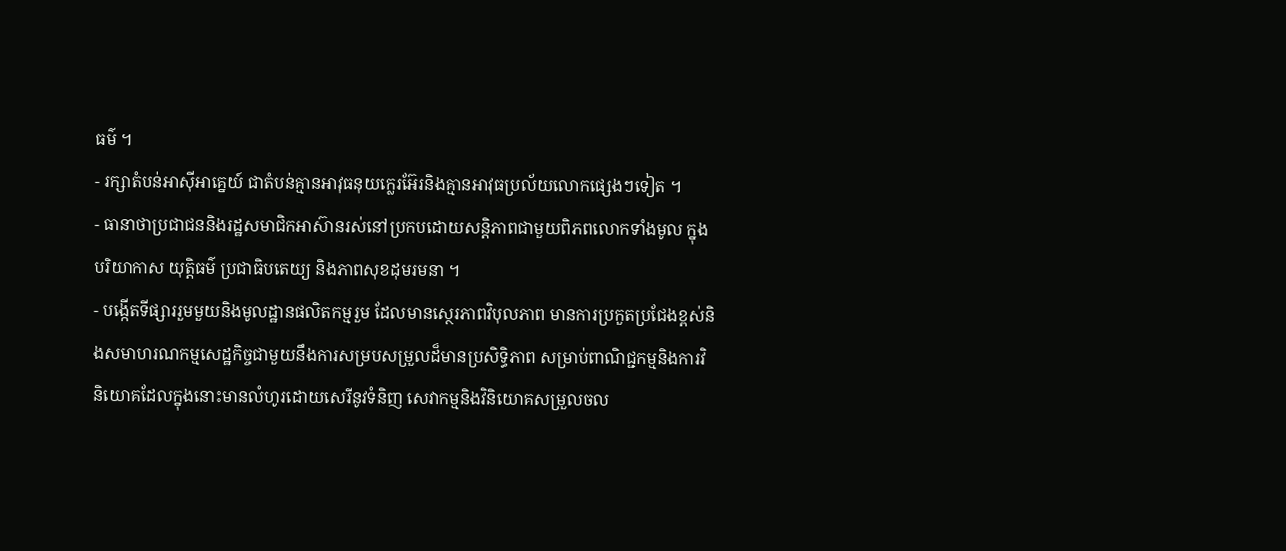ធម៌ ។
- រក្សាតំបន់អាស៊ីអាគ្នេយ៍ ជាតំបន់គ្មានអាវុធនុយក្លេរអ៊ែរនិងគ្មានអាវុធប្រល័យលោកផ្សេងៗទៀត ។
- ធានាថាប្រជាជននិងរដ្ឋសមាជិកអាស៊ានរស់នៅប្រកបដោយសន្តិភាពជាមួយពិភពលោកទាំងមូល ក្នុងបរិយាកាស យុត្តិធម៌ ប្រជាធិបតេយ្យ និងភាពសុខដុមរមនា ។
- បង្កើតទីផ្សាររួមមួយនិងមូលដ្ឋានផលិតកម្មរួម ដែលមានស្ថេរភាពវិបុលភាព មានការប្រកួតប្រជែងខ្ពស់និងសមាហរណកម្មសេដ្ឋកិច្ចជាមួយនឹងការសម្របសម្រួលដ៏មានប្រសិទ្ធិភាព សម្រាប់ពាណិជ្ជកម្មនិងការវិនិយោគដែលក្នុងនោះមានលំហូរដោយសេរីនូវទំនិញ សេវាកម្មនិងវិនិយោគសម្រួលចល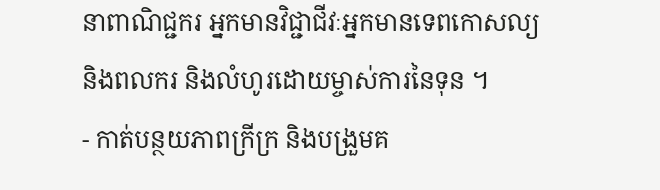នាពាណិជ្ជករ អ្នកមានវិជ្ជាជីវៈអ្នកមានទេពកោសល្យ និងពលករ និងលំហូរដោយម្ចាស់ការនៃទុន ។
- កាត់បន្ថយភាពក្រីក្រ និងបង្រួមគ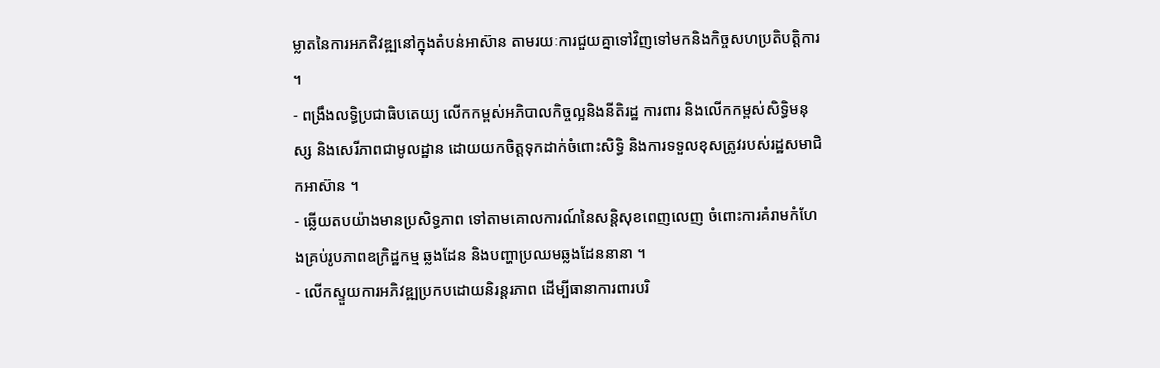ម្លាតនៃការអភឥិវឌ្ឍនៅក្នុងតំបន់អាស៊ាន តាមរយៈការជួយគ្នាទៅវិញទៅមកនិងកិច្ចសហប្រតិបត្តិការ ។
- ពង្រឹងលទ្ធិប្រជាធិបតេយ្យ លើកកម្ពស់អភិបាលកិច្ចល្អនិងនីតិរដ្ឋ ការពារ និងលើកកម្ពស់សិទ្ធិមនុស្ស និងសេរីភាពជាមូលដ្ឋាន ដោយយកចិត្តទុកដាក់ចំពោះសិទ្ធិ និងការទទួលខុសត្រូវរបស់រដ្ឋសមាជិកអាស៊ាន ។
- ឆ្លើយតបយ៉ាងមានប្រសិទ្ធភាព ទៅតាមគោលការណ៍នៃសន្តិសុខពេញលេញ ចំពោះការគំរាមកំហែងគ្រប់រូបភាពឧក្រិដ្ឋកម្ម ឆ្លងដែន និងបញ្ហាប្រឈមឆ្លងដែននានា ។
- លើកស្ទួយការអភិវឌ្ឍប្រកបដោយនិរន្តរភាព ដើម្បីធានាការពារបរិ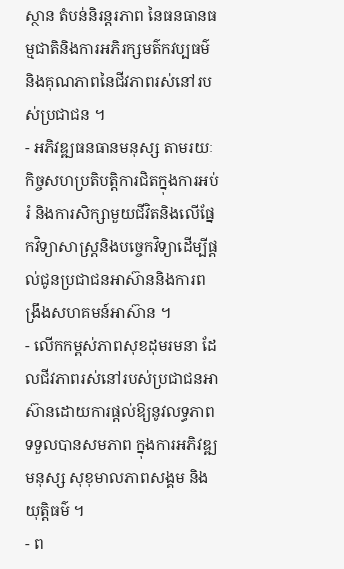ស្ថាន តំបន់និរន្តរភាព នៃធនធានធម្មជាតិនិងការអភិរក្សមត៌កវប្បធម៌ និងគុណភាពនៃជីវភាពរស់នៅរបស់ប្រជាជន ។
- អភិវឌ្ឍធនធានមនុស្ស តាមរយៈកិច្ចសហប្រតិបត្តិការជិតក្នុងការអប់រំ និងការសិក្សាមួយជីវិតនិងលើផ្នែកវិទ្យាសាស្រ្តនិងបច្ចេកវិទ្យាដើម្បីផ្តល់ជូនប្រជាជនអាស៊ាននិងការពង្រឹងសហគមន៍អាស៊ាន ។
- លើកកម្ពស់ភាពសុខដុមរមនា ដែលជីវភាពរស់នៅរបស់ប្រជាជនអាស៊ានដោយការផ្តល់ឱ្យនូវលទ្ធភាព ទទួលបានសមភាព ក្នុងការអភិវឌ្ឍមនុស្ស សុខុមាលភាពសង្គម និងយុត្តិធម៌ ។
- ព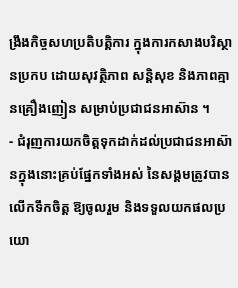ង្រឹងកិច្ចសហប្រតិបត្តិការ ក្នុងការកសាងបរិស្ថានប្រកប ដោយសុវត្ថិភាព សន្តិសុខ និងភាពគ្មានគ្រឿងញៀន សម្រាប់ប្រជាជនអាស៊ាន ។
- ជំរុញការយកចិត្តទុកដាក់ដល់ប្រជាជនអាស៊ានក្នុងនោះគ្រប់ផ្នែកទាំងអស់ នៃសង្គមត្រូវបានលើកទឹកចិត្ត ឱ្យចូលរួម និងទទួលយកផលប្រយោ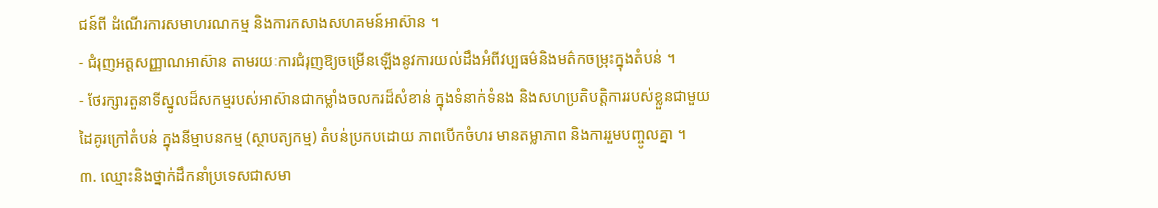ជន៍ពី ដំណើរការសមាហរណកម្ម និងការកសាងសហគមន៍អាស៊ាន ។
- ជំរុញអត្តសញ្ញាណអាស៊ាន តាមរយៈការជំរុញឱ្យចម្រើនឡើងនូវការយល់ដឹងអំពីវប្បធម៌និងមត៌កចម្រុះក្នុងតំបន់ ។
- ថែរក្សារតួនាទីស្នូលដ៏សកម្មរបស់អាស៊ានជាកម្លាំងចលករដ៏សំខាន់ ក្នុងទំនាក់ទំនង និងសហប្រតិបត្តិការរបស់ខ្លួនជាមួយដៃគូរក្រៅតំបន់ ក្នុងនីម្មាបនកម្ម (ស្ថាបត្យកម្ម) តំបន់ប្រកបដោយ ភាពបើកចំហរ មានតម្លាភាព និងការរួមបញ្ចូលគ្នា ។
៣. ឈ្មោះនិងថ្នាក់ដឹកនាំប្រទេសជាសមា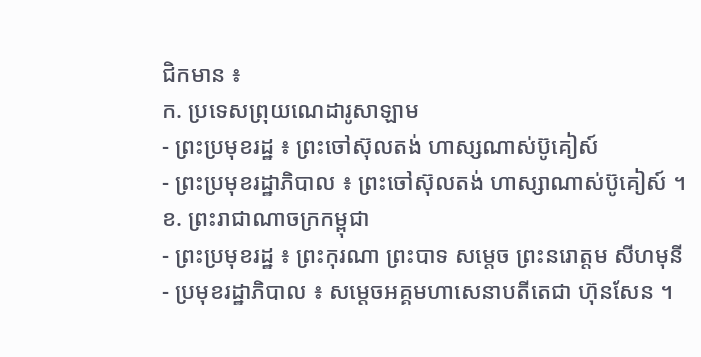ជិកមាន ៖
ក. ប្រទេសព្រុយណេដារូសាឡាម
- ព្រះប្រមុខរដ្ឋ ៖ ព្រះចៅស៊ុលតង់ ហាស្សណាស់ប៊ូគៀស៍
- ព្រះប្រមុខរដ្ឋាភិបាល ៖ ព្រះចៅស៊ុលតង់ ហាស្សាណាស់ប៊ូគៀស៍ ។
ខ. ព្រះរាជាណាចក្រកម្ពុជា
- ព្រះប្រមុខរដ្ឋ ៖ ព្រះកុរណា ព្រះបាទ សម្តេច ព្រះនរោត្តម សីហមុនី
- ប្រមុខរដ្ឋាភិបាល ៖ សម្តេចអគ្គមហាសេនាបតីតេជា ហ៊ុនសែន ។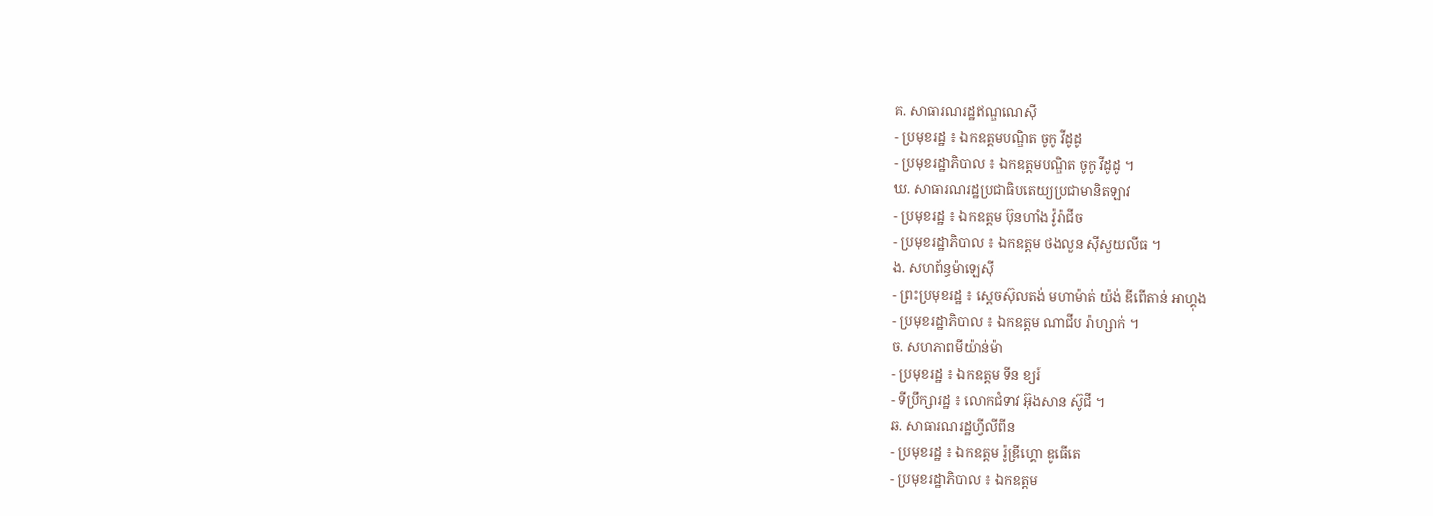គ. សាធារណរដ្ឋឥណ្ឌណេស៊ី
- ប្រមុខរដ្ឋ ៖ ឯកឧត្តមបណ្ឌិត ចូកូ វីដូដូ
- ប្រមុខរដ្ឋាភិបាល ៖ ឯកឧត្តមបណ្ឌិត ចូកូ វីដូដូ ។
ឃ. សាធារណរដ្ឋប្រជាធិបតេយ្យប្រជាមានិតឡាវ
- ប្រមុខរដ្ឋ ៖ ឯកឧត្តម ប៊ុនហាំង វ៉ូរ៉ាជីច
- ប្រមុខរដ្ឋាភិបាល ៖ ឯកឧត្តម ថងលួន ស៊ីសួយលីធ ។
ង. សហព័ន្ធម៉ាឡេស៊ី
- ព្រះប្រមុខរដ្ឋ ៖ ស្តេចស៊ុលតង់ មហាម៉ាត់ យ៉ង់ ឌីពើតាន់ អាហ្គុង
- ប្រមុខរដ្ឋាភិបាល ៖ ឯកឧត្តម ណាជីប រ៉ាហ្សាក់ ។
ច. សហភាពមីយ៉ាន់ម៉ា
- ប្រមុខរដ្ឋ ៖ ឯកឧត្តម ទីន ខ្យរ៍
- ទីប្រឹក្សារដ្ឋ ៖ លោកជំទាវ អ៊ុងសាន ស៊ូជី ។
ឆ. សាធារណរដ្ឋហ្វីលីពីន
- ប្រមុខរដ្ឋ ៖ ឯកឧត្តម រ៉ូឌ្រីហ្គោ ឌូធើតេ
- ប្រមុខរដ្ឋាភិបាល ៖ ឯកឧត្តម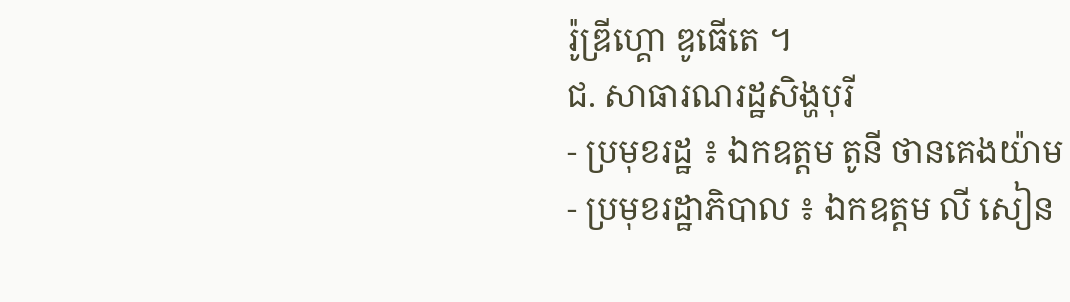រ៉ូឌ្រីហ្គោ ឌូធើតេ ។
ជ. សាធារណរដ្ឋសិង្ហបុរី
- ប្រមុខរដ្ឋ ៖ ឯកឧត្តម តូនី ថានគេងយ៉ាម
- ប្រមុខរដ្ឋាភិបាល ៖ ឯកឧត្តម លី សៀន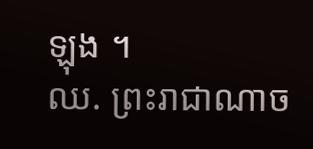ឡុង ។
ឈ. ព្រះរាជាណាច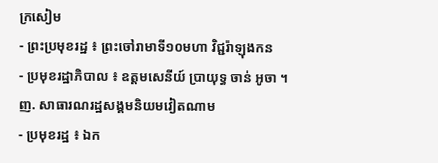ក្រសៀម
- ព្រះប្រមុខរដ្ឋ ៖ ព្រះចៅរាមាទី១០មហា វិជ្ជរ៉ាឡុងកន
- ប្រមុខរដ្ឋាភិបាល ៖ ឧត្តមសេនីយ៍ ប្រាយុទ្ធ ចាន់ អូចា ។
ញ. សាធារណរដ្ឋសង្គមនិយមវៀតណាម
- ប្រមុខរដ្ឋ ៖ ឯក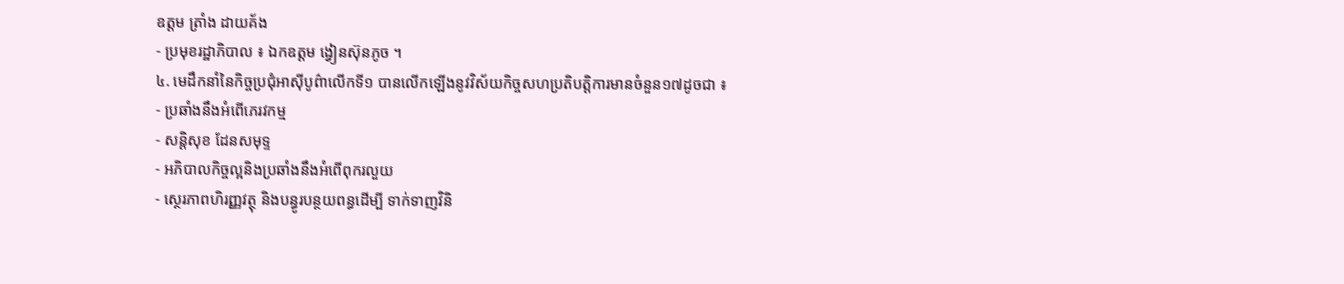ឧត្តម ត្រាំង ដាយគ័ង
- ប្រមុខរដ្ឋាភិបាល ៖ ឯកឧត្តម ង្វៀនស៊ុនភូច ។
៤. មេដឹកនាំនៃកិច្ចប្រជុំអាស៊ីបូព៌ាលើកទី១ បានលើកឡើងនូវវិស័យកិច្ចសហប្រតិបត្តិការមានចំនួន១៧ដូចជា ៖
- ប្រឆាំងនឹងអំពើភេរវកម្ម
- សន្តិសុខ ដែនសមុទ្ទ
- អភិបាលកិច្ចល្អនិងប្រឆាំងនឹងអំពើពុករលួយ
- ស្ថេរភាពហិរញ្ញវត្ថុ និងបន្ធូរបន្ថយពន្ធដើម្បី ទាក់ទាញវិនិ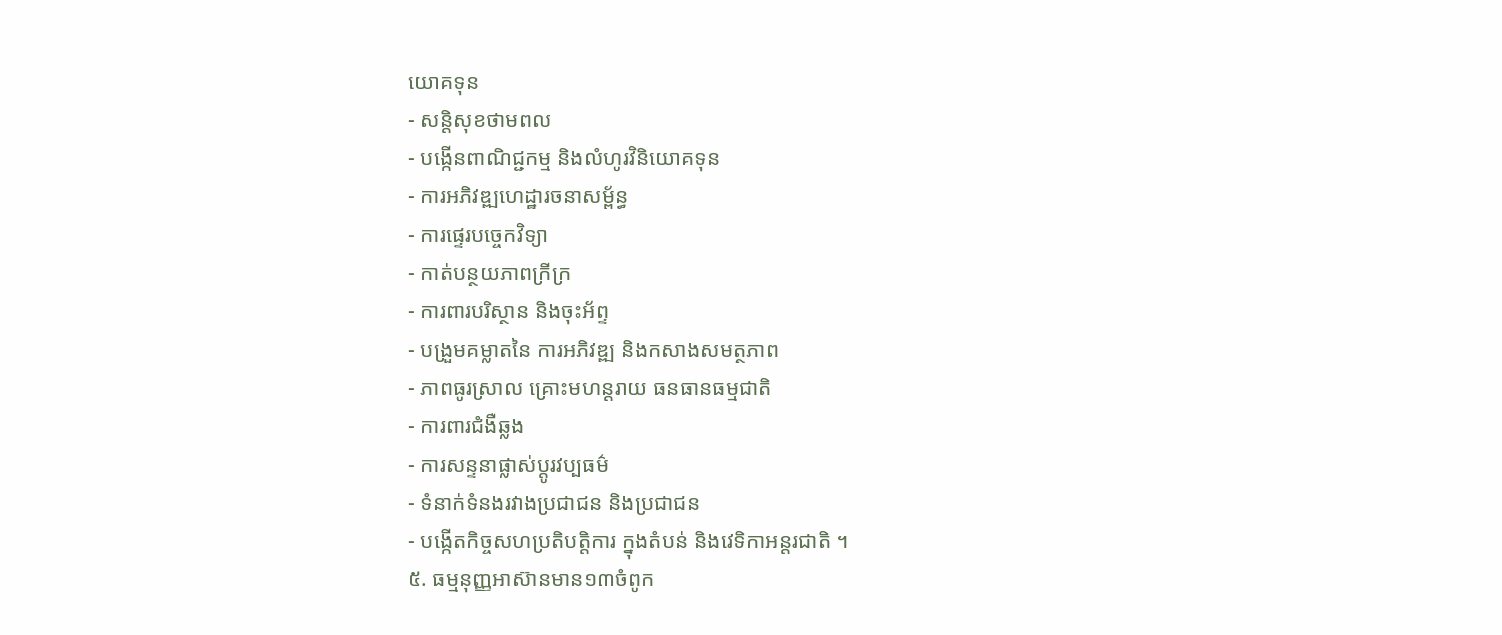យោគទុន
- សន្តិសុខថាមពល
- បង្កើនពាណិជ្ជកម្ម និងលំហូរវិនិយោគទុន
- ការអភិវឌ្ឍហេដ្ឋារចនាសម្ព័ន្ធ
- ការផ្ទេរបច្ចេកវិទ្យា
- កាត់បន្ថយភាពក្រីក្រ
- ការពារបរិស្ថាន និងចុះអ័ព្ទ
- បង្រួមគម្លាតនៃ ការអភិវឌ្ឍ និងកសាងសមត្ថភាព
- ភាពធូរស្រាល គ្រោះមហន្តរាយ ធនធានធម្មជាតិ
- ការពារជំងឺឆ្លង
- ការសន្ទនាផ្លាស់ប្តូរវប្បធម៌
- ទំនាក់ទំនងរវាងប្រជាជន និងប្រជាជន
- បង្កើតកិច្ចសហប្រតិបត្តិការ ក្នុងតំបន់ និងវេទិកាអន្តរជាតិ ។
៥. ធម្មនុញ្ញអាស៊ានមាន១៣ចំពូក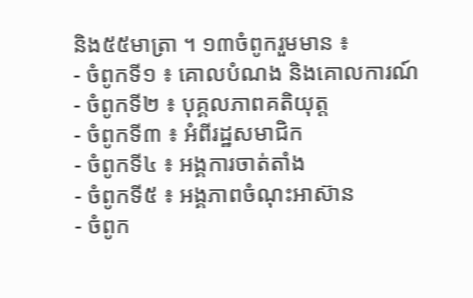និង៥៥មាត្រា ។ ១៣ចំពូករួមមាន ៖
- ចំពូកទី១ ៖ គោលបំណង និងគោលការណ៍
- ចំពូកទី២ ៖ បុគ្គលភាពគតិយុត្ត
- ចំពូកទី៣ ៖ អំពីរដ្ឋសមាជិក
- ចំពូកទី៤ ៖ អង្គការចាត់តាំង
- ចំពូកទី៥ ៖ អង្គភាពចំណុះអាស៊ាន
- ចំពូក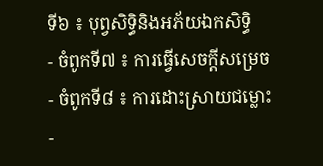ទី៦ ៖ បុព្វសិទ្ធិនិងអភ័យឯកសិទ្ធិ
- ចំពូកទី៧ ៖ ការធ្វើសេចក្តីសម្រេច
- ចំពូកទី៨ ៖ ការដោះស្រាយជម្លោះ
-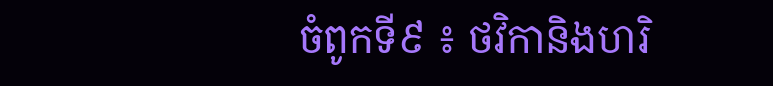ចំពូកទី៩ ៖ ថវិកានិងហរិ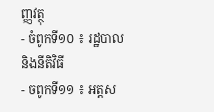ញ្ញវត្ថុ
- ចំពូកទី១០ ៖ រដ្ឋបាល និងនីតិវិធី
- ចពូកទី១១ ៖ អត្តស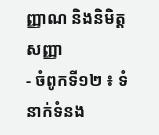ញ្ញាណ និងនិមិត្តសញ្ញា
- ចំពូកទី១២ ៖ ទំនាក់ទំនង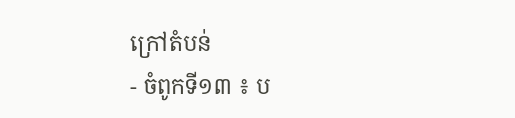ក្រៅតំបន់
- ចំពូកទី១៣ ៖ ប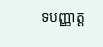ទបញ្ញាត្ត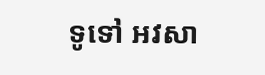ទូទៅ អវសា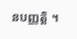នបញ្ញត្តិ ។